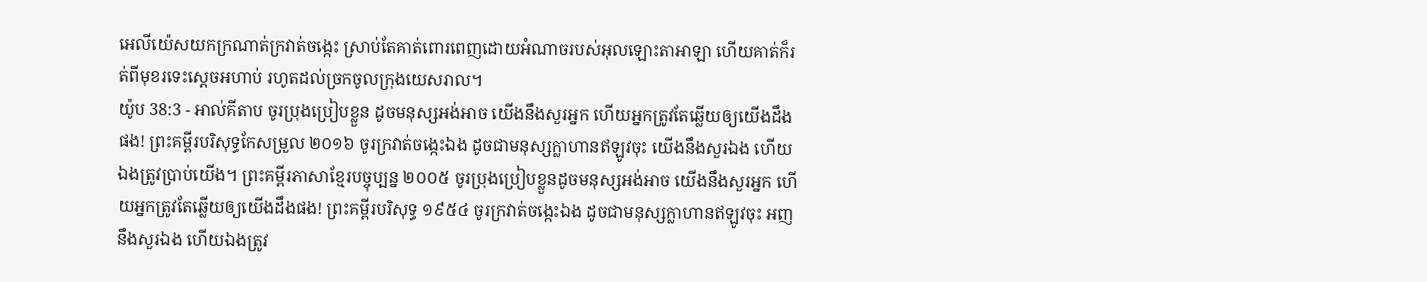អេលីយ៉េសយកក្រណាត់ក្រវាត់ចង្កេះ ស្រាប់តែគាត់ពោរពេញដោយអំណាចរបស់អុលឡោះតាអាឡា ហើយគាត់ក៏រត់ពីមុខរទេះស្តេចអហាប់ រហូតដល់ច្រកចូលក្រុងយេសរាល។
យ៉ូប 38:3 - អាល់គីតាប ចូរប្រុងប្រៀបខ្លួន ដូចមនុស្សអង់អាច យើងនឹងសួរអ្នក ហើយអ្នកត្រូវតែឆ្លើយឲ្យយើងដឹងផង! ព្រះគម្ពីរបរិសុទ្ធកែសម្រួល ២០១៦ ចូរក្រវាត់ចង្កេះឯង ដូចជាមនុស្សក្លាហានឥឡូវចុះ យើងនឹងសួរឯង ហើយឯងត្រូវប្រាប់យើង។ ព្រះគម្ពីរភាសាខ្មែរបច្ចុប្បន្ន ២០០៥ ចូរប្រុងប្រៀបខ្លួនដូចមនុស្សអង់អាច យើងនឹងសួរអ្នក ហើយអ្នកត្រូវតែឆ្លើយឲ្យយើងដឹងផង! ព្រះគម្ពីរបរិសុទ្ធ ១៩៥៤ ចូរក្រវាត់ចង្កេះឯង ដូចជាមនុស្សក្លាហានឥឡូវចុះ អញនឹងសួរឯង ហើយឯងត្រូវ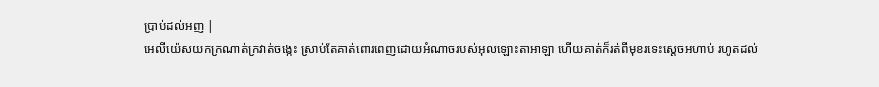ប្រាប់ដល់អញ |
អេលីយ៉េសយកក្រណាត់ក្រវាត់ចង្កេះ ស្រាប់តែគាត់ពោរពេញដោយអំណាចរបស់អុលឡោះតាអាឡា ហើយគាត់ក៏រត់ពីមុខរទេះស្តេចអហាប់ រហូតដល់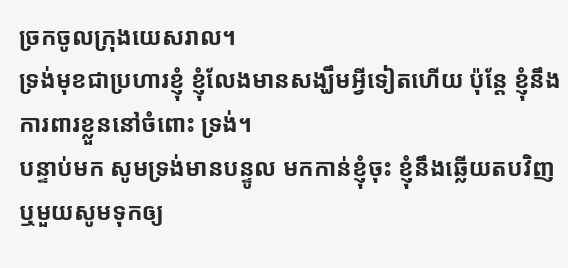ច្រកចូលក្រុងយេសរាល។
ទ្រង់មុខជាប្រហារខ្ញុំ ខ្ញុំលែងមានសង្ឃឹមអ្វីទៀតហើយ ប៉ុន្តែ ខ្ញុំនឹងការពារខ្លួននៅចំពោះ ទ្រង់។
បន្ទាប់មក សូមទ្រង់មានបន្ទូល មកកាន់ខ្ញុំចុះ ខ្ញុំនឹងឆ្លើយតបវិញ ឬមួយសូមទុកឲ្យ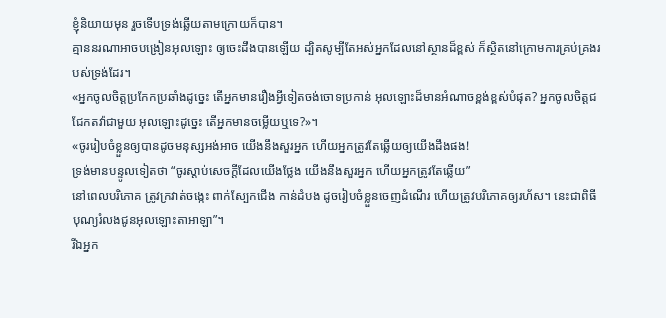ខ្ញុំនិយាយមុន រួចទើបទ្រង់ឆ្លើយតាមក្រោយក៏បាន។
គ្មាននរណាអាចបង្រៀនអុលឡោះ ឲ្យចេះដឹងបានឡើយ ដ្បិតសូម្បីតែអស់អ្នកដែលនៅស្ថានដ៏ខ្ពស់ ក៏ស្ថិតនៅក្រោមការគ្រប់គ្រងរបស់ទ្រង់ដែរ។
«អ្នកចូលចិត្តប្រកែកប្រឆាំងដូច្នេះ តើអ្នកមានរឿងអ្វីទៀតចង់ចោទប្រកាន់ អុលឡោះដ៏មានអំណាចខ្ពង់ខ្ពស់បំផុត? អ្នកចូលចិត្តជជែកតវ៉ាជាមួយ អុលឡោះដូច្នេះ តើអ្នកមានចម្លើយឬទេ?»។
«ចូររៀបចំខ្លួនឲ្យបានដូចមនុស្សអង់អាច យើងនឹងសួរអ្នក ហើយអ្នកត្រូវតែឆ្លើយឲ្យយើងដឹងផង!
ទ្រង់មានបន្ទូលទៀតថា “ចូរស្ដាប់សេចក្ដីដែលយើងថ្លែង យើងនឹងសួរអ្នក ហើយអ្នកត្រូវតែឆ្លើយ”
នៅពេលបរិភោគ ត្រូវក្រវាត់ចង្កេះ ពាក់ស្បែកជើង កាន់ដំបង ដូចរៀបចំខ្លួនចេញដំណើរ ហើយត្រូវបរិភោគឲ្យរហ័ស។ នេះជាពិធីបុណ្យរំលងជូនអុលឡោះតាអាឡា”។
រីឯអ្នក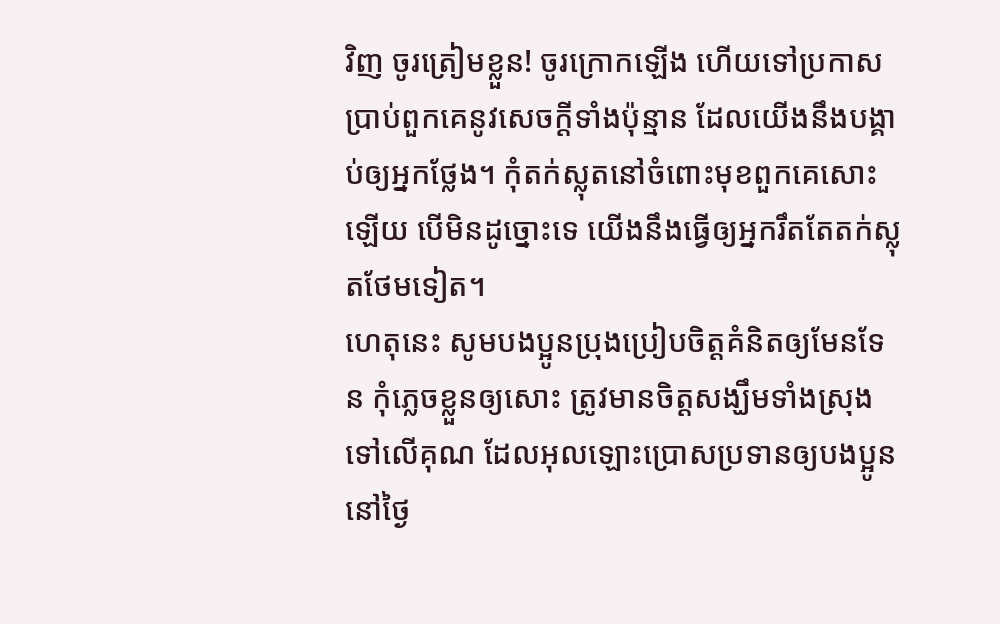វិញ ចូរត្រៀមខ្លួន! ចូរក្រោកឡើង ហើយទៅប្រកាសប្រាប់ពួកគេនូវសេចក្ដីទាំងប៉ុន្មាន ដែលយើងនឹងបង្គាប់ឲ្យអ្នកថ្លែង។ កុំតក់ស្លុតនៅចំពោះមុខពួកគេសោះឡើយ បើមិនដូច្នោះទេ យើងនឹងធ្វើឲ្យអ្នករឹតតែតក់ស្លុតថែមទៀត។
ហេតុនេះ សូមបងប្អូនប្រុងប្រៀបចិត្ដគំនិតឲ្យមែនទែន កុំភ្លេចខ្លួនឲ្យសោះ ត្រូវមានចិត្ដសង្ឃឹមទាំងស្រុងទៅលើគុណ ដែលអុលឡោះប្រោសប្រទានឲ្យបងប្អូន នៅថ្ងៃ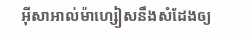អ៊ីសាអាល់ម៉ាហ្សៀសនឹងសំដែងឲ្យ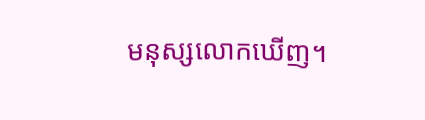មនុស្សលោកឃើញ។